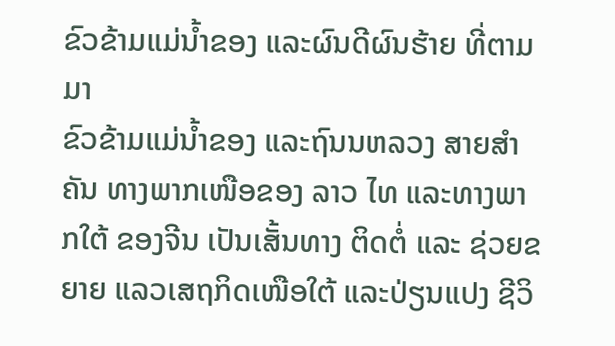ຂົວຂ້າມແມ່ນໍ້າຂອງ ແລະຜົນດີຜົນຮ້າຍ ທີ່ຕາມມາ
ຂົວຂ້າມແມ່ນໍ້າຂອງ ແລະຖົນນຫລວງ ສາຍສໍາຄັນ ທາງພາກເໜືອຂອງ ລາວ ໄທ ແລະທາງພາກໃຕ້ ຂອງຈີນ ເປັນເສັ້ນທາງ ຕິດຕໍ່ ແລະ ຊ່ວຍຂຍາຍ ແລວເສຖກິດເໜືອໃຕ້ ແລະປ່ຽນແປງ ຊີວິ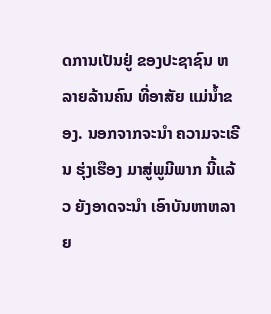ດການເປັນຢູ່ ຂອງປະຊາຊົນ ຫລາຍລ້ານຄົນ ທີ່ອາສັຍ ແມ່ນໍ້າຂອງ. ນອກຈາກຈະນຳ ຄວາມຈະເຣີນ ຮຸ່ງເຮືອງ ມາສູ່ພູມີພາກ ນີ້ແລ້ວ ຍັງອາດຈະນໍາ ເອົາບັນຫາຫລາຍ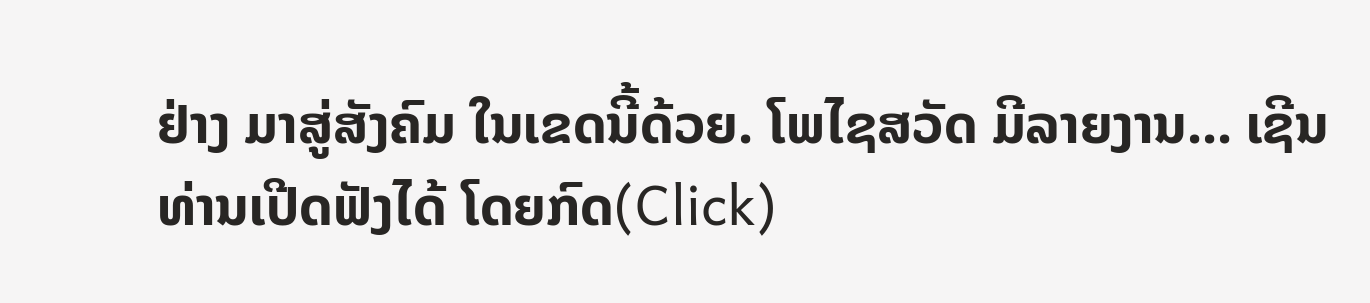ຢ່າງ ມາສູ່ສັງຄົມ ໃນເຂດນີ້ດ້ວຍ. ໂພໄຊສວັດ ມີລາຍງານ... ເຊີນທ່ານເປີດຟັງໄດ້ ໂດຍກົດ(Click)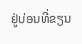ຢູ່ບ່ອນທີ່ຂຽນ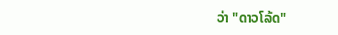ວ່າ "ດາວໂລ້ດ"